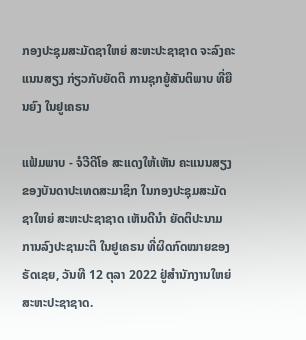ກອງປະຊຸມສະມັດຊາໃຫຍ່ ສະຫະປະຊາຊາດ ຈະລົງຄະແນນສຽງ ກ່ຽວກັບຍັດຕິ ການຊຸກຍູ້ສັນຕິພາບ ທີ່ຍືນຍົງ ໃນຢູເຄຣນ

ແຟ້ມພາບ - ຈໍວີດີໂອ ສະແດງໃຫ້ເຫັນ ຄະແນນສຽງຂອງບັນດາປະເທດສະມາຊິກ ໃນກອງປະຊຸມສະມັດຊາໃຫຍ່ ສະຫະປະຊາຊາດ ເຫັນດີນຳ ຍັດຕິປະນາມ ການລົງປະຊາມະຕິ ໃນຢູເຄຣນ ທີ່ຜິດກົດໝາຍຂອງຣັດເຊຍ, ວັນທີ 12 ຕຸລາ 2022 ຢູ່ສຳນັກງານໃຫຍ່ ສະຫະປະຊາຊາດ.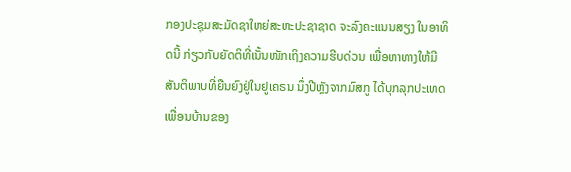ກອງປະຊຸມສະມັດຊາໃຫຍ່ສະຫະປະຊາຊາດ ຈະລົງຄະແນນສຽງ ໃນອາທິດນີ້ ກ່ຽວກັບຍັດຕິທີ່ເນັ້ນໜັກເຖິງຄວາມຮີບດ່ວນ ເພື່ອຫາທາງໃຫ້ມີສັນຕິພາບທີ່ຍືນຍົງຢູ່ໃນຢູເຄຣນ ນຶ່ງປີຫຼັງຈາກມົສກູ ໄດ້ບຸກລຸກປະເທດເພື່ອນບ້ານຂອງ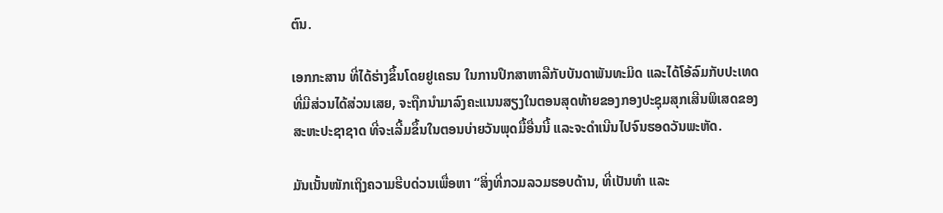ຕົນ.

ເອກກະສານ ທີ່ໄດ້ຮ່າງຂຶ້ນໂດຍຢູເຄຣນ ໃນການປຶກສາຫາລືກັບບັນດາພັນທະມິດ ແລະໄດ້ໂອ້ລົມກັບປະເທດທີ່ມີສ່ວນໄດ້ສ່ວນເສຍ, ຈະຖືກນຳມາລົງຄະແນນສຽງໃນຕອນສຸດທ້າຍຂອງກອງປະຊຸມສຸກເສີນພິເສດຂອງສະຫະປະຊາຊາດ ທີ່ຈະເລີ້ມຂຶ້ນໃນຕອນບ່າຍວັນພຸດມື້ອື່ນນີ້ ແລະຈະດຳເນີນໄປຈົນຮອດວັນພະຫັດ.

ມັນເນັ້ນໜັກເຖິງຄວາມຮີບດ່ວນເພື່ອຫາ “ສິ່ງທີ່ກວມລວມຮອບດ້ານ, ທີ່ເປັນທຳ ແລະ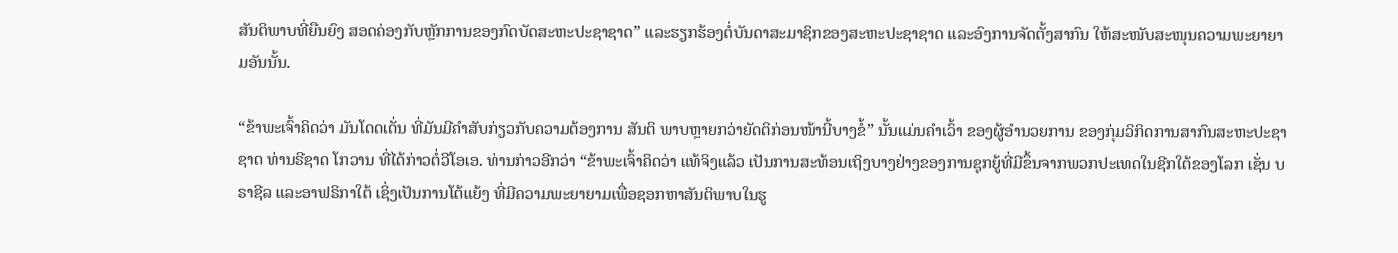ສັນຕິພາບທີ່ຍືນຍົງ ສອດຄ່ອງກັບຫຼັກການຂອງກົດບັດສະຫະປະຊາຊາດ” ແລະຮຽກຮ້ອງຕໍ່ບັນດາສະມາຊິກຂອງສະຫະປະຊາຊາດ ແລະອົງການຈັດຕັ້ງສາກົນ ໃຫ້ສະໜັບສະໜຸນຄວາມພະຍາຍາມອັນນັ້ນ.

“ຂ້າພະເຈົ້າຄິດວ່າ ມັນໂດດເດັ່ນ ທີ່ມັນມີຄຳສັບກ່ຽວກັບຄວາມຕ້ອງການ ສັນຕິ ພາບຫຼາຍກວ່າຍັດຕິກ່ອນໜ້ານີ້ບາງຂໍ້” ນັ້ນແມ່ນຄຳເວົ້າ ຂອງຜູ້ອຳນວຍການ ຂອງກຸ່ມວິກິດການສາກົນສະຫະປະຊາຊາດ ທ່ານຣີຊາດ ໂກວານ ທີ່ໄດ້ກ່າວຕໍ່ວີໂອເອ. ທ່ານກ່າວອີກວ່າ “ຂ້າພະເຈົ້າຄິດວ່າ ແທ້ຈິງແລ້ວ ເປັນການສະທ້ອນເຖິງບາງຢ່າງຂອງການຊຸກຍູ້ທີ່ມີຂຶ້ນຈາກພວກປະເທດໃນຊີກໃຕ້ຂອງໂລກ ເຊັ່ນ ບຣາຊີລ ແລະອາຟຣິກາໃຕ້ ເຊິ່ງເປັນການໂຕ້ແຍ້ງ ທີ່ມີຄວາມພະຍາຍາມເພື່ອຊອກຫາສັນຕິພາບໃນຮູ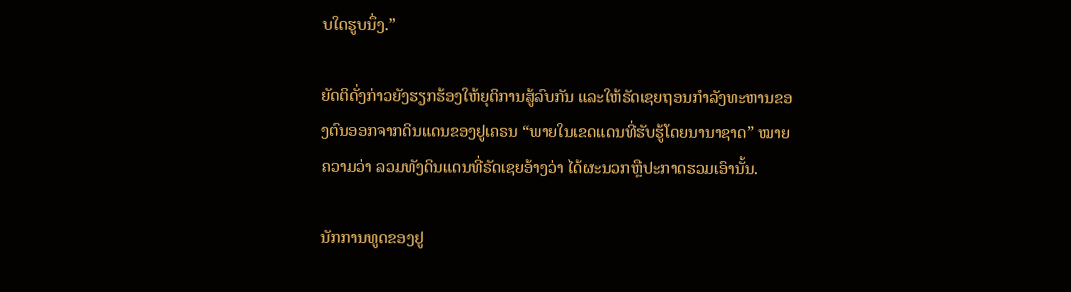ບໃດຮູບນຶ່ງ.”

ຍັດຕິດັ່ງກ່າວຍັງຮຽກຮ້ອງໃຫ້ຍຸຕິການສູ້ລົບກັນ ແລະໃຫ້ຣັດເຊຍຖອນກຳລັງທະຫານຂອງຕົນອອກຈາກດິນແດນຂອງຢູເຄຣນ “ພາຍໃນເຂດແດນທີ່ຮັບຮູ້ໂດຍນານາຊາດ” ໝາຍຄວາມວ່າ ລວມທັງດິນແດນທີ່ຣັດເຊຍອ້າງວ່າ ໄດ້ຜະນວກຫຼືປະກາດຮວມເອົານັ້ນ.

ນັກການທູດຂອງຢູ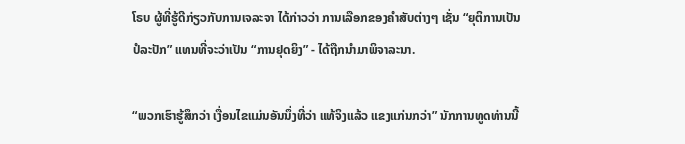ໂຣບ ຜູ້ທີ່ຮູ້ດີກ່ຽວກັບການເຈລະຈາ ໄດ້ກ່າວວ່າ ການເລືອກຂອງຄຳສັບຕ່າງໆ ເຊັ່ນ “ຍຸຕິການເປັນປໍລະປັກ” ແທນທີ່ຈະວ່າເປັນ “ການຢຸດຍິງ” - ໄດ້ຖືກນຳມາພິຈາລະນາ.

“ພວກເຮົາຮູ້ສຶກວ່າ ເງື່ອນໄຂແມ່ນອັນນຶ່ງທີ່ວ່າ ແທ້ຈິງແລ້ວ ແຂງແກ່ນກວ່າ” ນັກການທູດທ່ານນີ້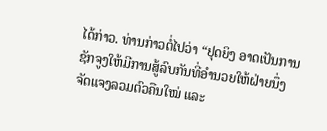ໄດ້ກ່າວ. ທ່ານກ່າວຕໍ່ໄປວ່າ “ຢຸດຍິງ ອາດເປັນການຊັກຈູງໃຫ້ມີການສູ້ລົບກັນທີ່ອຳນວຍໃຫ້ຝ່າຍນຶ່ງ ຈັດແຈງລວມຕົວຄືນໃໝ່ ແລະ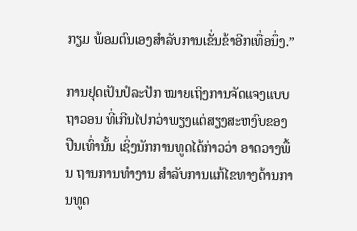ກຽມ ພ້ອມຕົນເອງສຳລັບການເຂັ່ນຂ້າອີກເທື່ອນຶ່ງ.”

ການຢຸດເປັນປໍລະປັກ ໝາຍເຖິງການຈັດແຈງແບບຖາວອນ ທີ່ເກີນໄປກວ່າພຽງແຕ່ສຽງສະຫງົບຂອງປືນເທົ່ານັ້ນ ເຊິ່ງນັກການທູດໄດ້ກ່າວວ່າ ອາດວາງພື້ນ ຖານການທຳງານ ສຳລັບການແກ້ໄຂທາງດ້ານການທູດ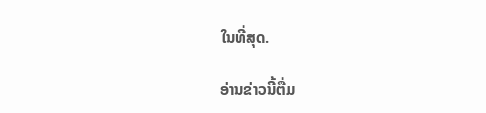ໃນທີ່ສຸດ.

ອ່ານຂ່າວນີ້ຕື່ມ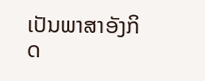ເປັນພາສາອັງກິດ